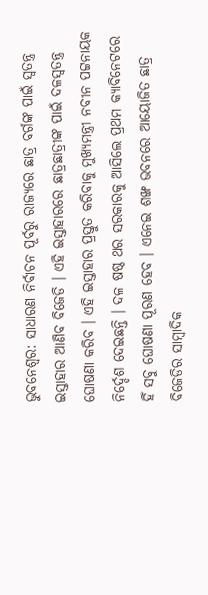ଭୁବନେଶ୍ୱର: ସାଧାରଣ ନିର୍ବାଚନ ପୂର୍ବରୁ ରାଜ୍ୟରେ ଛାତ୍ର ବର୍ଗଙ୍କ ପାଇଁ ସ୍ବତନ୍ତ୍ର ଇସ୍ତାହାର ଆଣିବ ବିଜେଡି । ଏହି ଇସ୍ତାହାରରେ ଛାତ୍ରଛାତ୍ରୀଙ୍କ ପାଇଁ ଦଳସ୍ୱତନ୍ତ୍ର ଘୋଷଣା କରିବ । ଏହି ଇସ୍ତାହାର ପ୍ରସ୍ତୁତ କରିବାକୁ ମୁଖ୍ୟମନ୍ତ୍ରୀ ନବୀନ ପଟ୍ଟନାୟକ ନିର୍ଦ୍ଦେଶ ଦେଇଛନ୍ତି । ଦଳ ଷଷ୍ଠ ଥର ସରକାରକୁ ଆସିଲେ ପ୍ରଥମ କ୍ୟାବିନେଟରେ ହିଁ ସବୁ ଘୋଷଣା ପୂରଣ ହେବ । ଏନେଇ ଶଙ୍ଖ ଭବନରେ ଆୟୋଜିତ ଛାତ୍ର ବିଜେଡିର ସାମ୍ବାଦିକ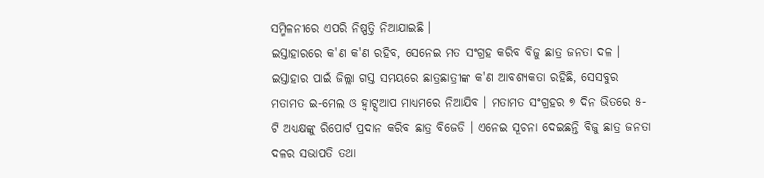ସମ୍ମିଳନୀରେ ଏପରି ନିଷ୍ପତ୍ତି ନିଆଯାଇଛି ।
ଇସ୍ତାହାରରେ କ'ଣ କ'ଣ ରହିବ, ସେନେଇ ମତ ସଂଗ୍ରହ କରିବ ବିଜୁ ଛାତ୍ର ଜନତା ଦଳ । ଇସ୍ତାହାର ପାଇଁ ଜିଲ୍ଲା ଗସ୍ତ ସମୟରେ ଛାତ୍ରଛାତ୍ରୀଙ୍କ କ'ଣ ଆବଶ୍ୟକତା ରହିଛି, ସେସବୁର ମତାମତ ଇ-ମେଲ ଓ ହ୍ୱାଟ୍ସଆପ ମାଧ୍ୟମରେ ନିଆଯିବ । ମତାମତ ସଂଗ୍ରହର ୭ ଦିନ ଭିତରେ ୫-ଟି ଅଧ୍ୟକ୍ଷଙ୍କୁ ରିପୋର୍ଟ ପ୍ରଦାନ କରିବ ଛାତ୍ର ବିଜେଡି । ଏନେଇ ସୂଚନା ଦେଇଛନ୍ତି ବିଜୁ ଛାତ୍ର ଜନତା ଦଳର ସଭାପତି ତଥା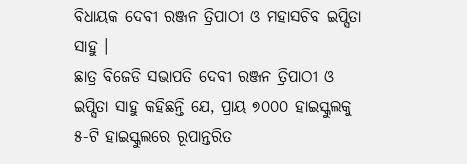ବିଧାୟକ ଦେବୀ ରଞ୍ଜନ ତ୍ରିପାଠୀ ଓ ମହାସଚିବ ଇପ୍ସିତା ସାହୁ ।
ଛାତ୍ର ବିଜେଡି ସଭାପତି ଦେବୀ ରଞ୍ଜନ ତ୍ରିପାଠୀ ଓ ଇପ୍ସିତା ସାହୁ କହିଛନ୍ତି ଯେ, ପ୍ରାୟ ୭୦୦୦ ହାଇସ୍କୁଲକୁ ୫-ଟି ହାଇସ୍କୁଲରେ ରୂପାନ୍ତରିତ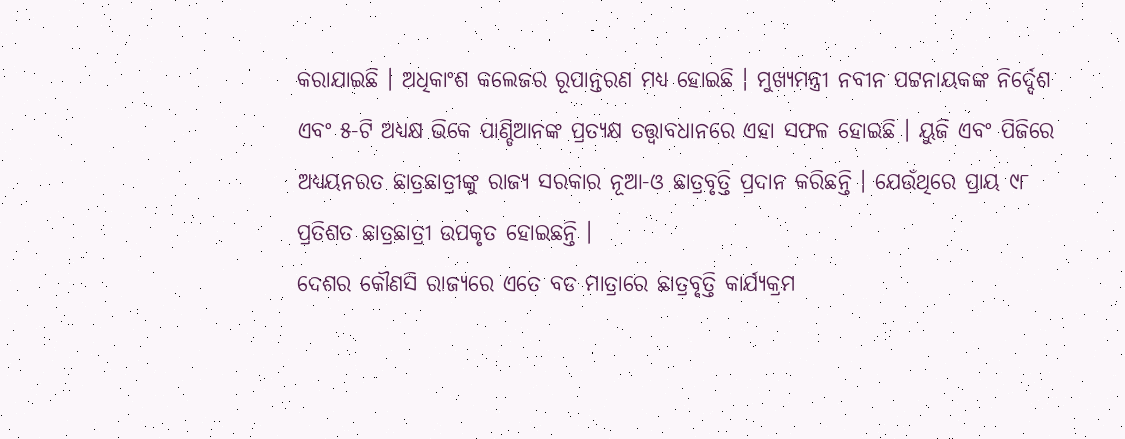କରାଯାଇଛି । ଅଧିକାଂଶ କଲେଜର ରୂପାନ୍ତରଣ ମଧ୍ୟ ହୋଇଛି । ମୁଖ୍ୟମନ୍ତ୍ରୀ ନବୀନ ପଟ୍ଟନାୟକଙ୍କ ନିର୍ଦ୍ଦେଶ ଏବଂ ୫-ଟି ଅଧ୍ୟକ୍ଷ ଭିକେ ପାଣ୍ଡିଆନଙ୍କ ପ୍ରତ୍ୟକ୍ଷ ତତ୍ତ୍ୱାବଧାନରେ ଏହା ସଫଳ ହୋଇଛି । ୟୁଜି ଏବଂ ପିଜିରେ ଅଧ୍ୟୟନରତ ଛାତ୍ରଛାତ୍ରୀଙ୍କୁ ରାଜ୍ୟ ସରକାର ନୂଆ-ଓ ଛାତ୍ରବୃତ୍ତି ପ୍ରଦାନ କରିଛନ୍ତି । ଯେଉଁଥିରେ ପ୍ରାୟ ୯୮ ପ୍ରତିଶତ ଛାତ୍ରଛାତ୍ରୀ ଉପକୃତ ହୋଇଛନ୍ତି ।
ଦେଶର କୌଣସି ରାଜ୍ୟରେ ଏତେ ବଡ ମାତ୍ରାରେ ଛାତ୍ରବୃତ୍ତି କାର୍ଯ୍ୟକ୍ରମ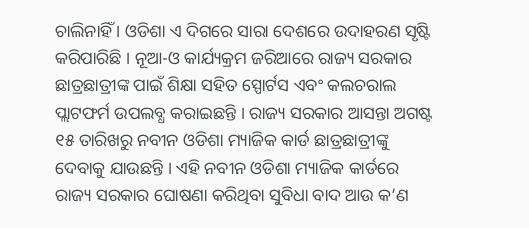ଚାଲିନାହିଁ । ଓଡିଶା ଏ ଦିଗରେ ସାରା ଦେଶରେ ଉଦାହରଣ ସୃଷ୍ଟି କରିପାରିଛି । ନୂଆ-ଓ କାର୍ଯ୍ୟକ୍ରମ ଜରିଆରେ ରାଜ୍ୟ ସରକାର ଛାତ୍ରଛାତ୍ରୀଙ୍କ ପାଇଁ ଶିକ୍ଷା ସହିତ ସ୍ପୋର୍ଟସ ଏବଂ କଲଚରାଲ ପ୍ଲାଟଫର୍ମ ଉପଲବ୍ଧ କରାଇଛନ୍ତି । ରାଜ୍ୟ ସରକାର ଆସନ୍ତା ଅଗଷ୍ଟ ୧୫ ତାରିଖରୁ ନବୀନ ଓଡିଶା ମ୍ୟାଜିକ କାର୍ଡ ଛାତ୍ରଛାତ୍ରୀଙ୍କୁ ଦେବାକୁ ଯାଉଛନ୍ତି । ଏହି ନବୀନ ଓଡିଶା ମ୍ୟାଜିକ କାର୍ଡରେ ରାଜ୍ୟ ସରକାର ଘୋଷଣା କରିଥିବା ସୁବିଧା ବାଦ ଆଉ କ’ଣ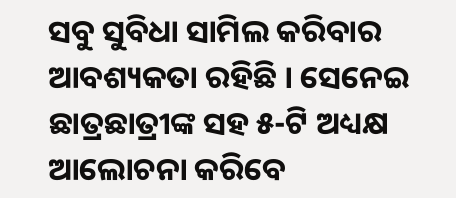ସବୁ ସୁବିଧା ସାମିଲ କରିବାର ଆବଶ୍ୟକତା ରହିଛି । ସେନେଇ ଛାତ୍ରଛାତ୍ରୀଙ୍କ ସହ ୫-ଟି ଅଧ୍ୟକ୍ଷ ଆଲୋଚନା କରିବେ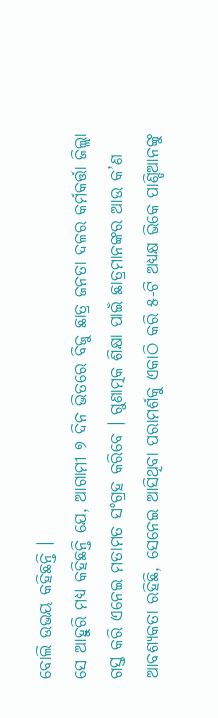ବୋଲି ଉଭୟ କହିଛନ୍ତି ।
ସେ ଆହୁରି ମଧ୍ୟ କହିଛନ୍ତି ଯେ, ଆଗାମୀ ୭ ଦିନ ଭିତରେ ବିଜୁ ଛାତ୍ର ଜନତା ଦଳର କର୍ମକର୍ତ୍ତା ଜିଲ୍ଲା ଗସ୍ତ କରି ଏନେଇ ମତାମତ ସଂଗ୍ରହ କରିବେ । ଗୁଣାତ୍ମକ ଶିକ୍ଷା ପାଇଁ ଛାତ୍ରମାନଙ୍କର ଆଉ କ’ଣ ଆବଶ୍ୟକତା ରହିଛି, ସେନେଇ ଆସିଥିବା ପରାମର୍ଶକୁ ଏକାଠି କରି ୫-ଟି ଅଧ୍ୟକ୍ଷ ଭିକେ ପାଣ୍ଡିଆନଙ୍କୁ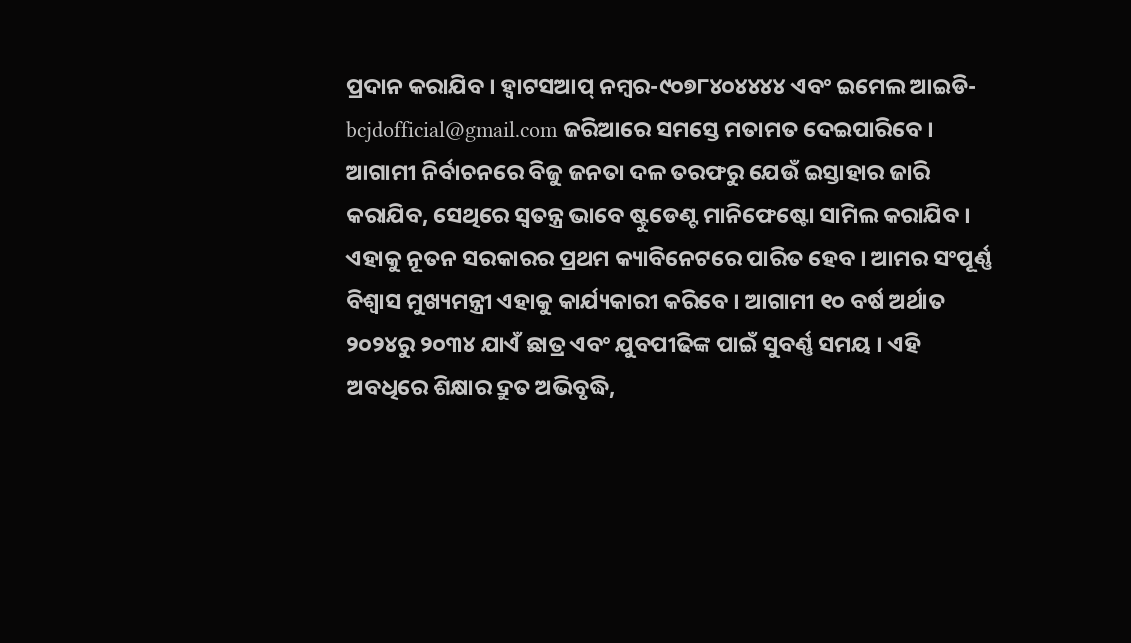ପ୍ରଦାନ କରାଯିବ । ହ୍ବାଟସଆପ୍ ନମ୍ବର-୯୦୭୮୪୦୪୪୪୪ ଏବଂ ଇମେଲ ଆଇଡି- bcjdofficial@gmail.com ଜରିଆରେ ସମସ୍ତେ ମତାମତ ଦେଇପାରିବେ । ଆଗାମୀ ନିର୍ବାଚନରେ ବିଜୁ ଜନତା ଦଳ ତରଫରୁ ଯେଉଁ ଇସ୍ତାହାର ଜାରି କରାଯିବ, ସେଥିରେ ସ୍ଵତନ୍ତ୍ର ଭାବେ ଷ୍ଟୁଡେଣ୍ଟ ମାନିଫେଷ୍ଟୋ ସାମିଲ କରାଯିବ । ଏହାକୁ ନୂତନ ସରକାରର ପ୍ରଥମ କ୍ୟାବିନେଟରେ ପାରିତ ହେବ । ଆମର ସଂପୂର୍ଣ୍ଣ ବିଶ୍ଵାସ ମୁଖ୍ୟମନ୍ତ୍ରୀ ଏହାକୁ କାର୍ଯ୍ୟକାରୀ କରିବେ । ଆଗାମୀ ୧୦ ବର୍ଷ ଅର୍ଥାତ ୨୦୨୪ରୁ ୨୦୩୪ ଯାଏଁ ଛାତ୍ର ଏବଂ ଯୁବପୀଢିଙ୍କ ପାଇଁ ସୁବର୍ଣ୍ଣ ସମୟ । ଏହି ଅବଧିରେ ଶିକ୍ଷାର ଦ୍ରୁତ ଅଭିବୃଦ୍ଧି,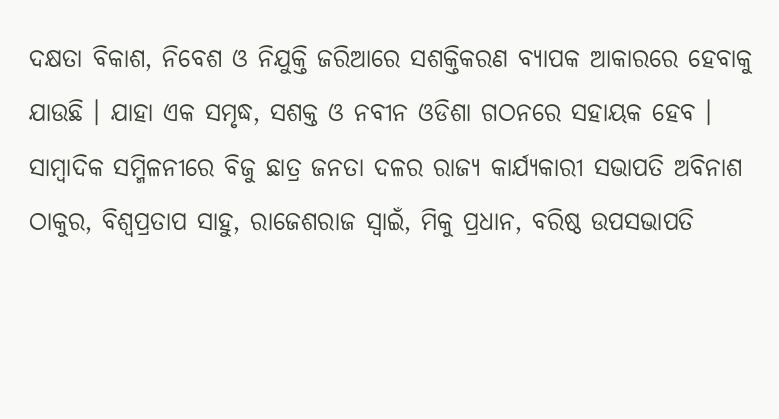ଦକ୍ଷତା ବିକାଶ, ନିବେଶ ଓ ନିଯୁକ୍ତି ଜରିଆରେ ସଶକ୍ତିକରଣ ବ୍ୟାପକ ଆକାରରେ ହେବାକୁ ଯାଉଛି । ଯାହା ଏକ ସମୃଦ୍ଧ, ସଶକ୍ତ ଓ ନବୀନ ଓଡିଶା ଗଠନରେ ସହାୟକ ହେବ ।
ସାମ୍ବାଦିକ ସମ୍ମିଳନୀରେ ବିଜୁ ଛାତ୍ର ଜନତା ଦଳର ରାଜ୍ୟ କାର୍ଯ୍ୟକାରୀ ସଭାପତି ଅବିନାଶ ଠାକୁର, ବିଶ୍ଵପ୍ରତାପ ସାହୁ, ରାଜେଶରାଜ ସ୍ଵାଇଁ, ମିକୁ ପ୍ରଧାନ, ବରିଷ୍ଠ ଉପସଭାପତି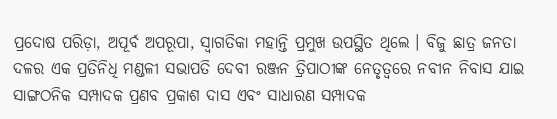ପ୍ରଦୋଷ ପରିଡ଼ା, ଅପୂର୍ବ ଅପରୂପା, ସ୍ଵାଗତିକା ମହାନ୍ତି ପ୍ରମୁଖ ଉପସ୍ଥିତ ଥିଲେ । ବିଜୁ ଛାତ୍ର ଜନତା ଦଳର ଏକ ପ୍ରତିନିଧି ମଣ୍ଡଳୀ ସଭାପତି ଦେବୀ ରଞ୍ଜନ ତ୍ରିପାଠୀଙ୍କ ନେତୃତ୍ଵରେ ନବୀନ ନିବାସ ଯାଇ ସାଙ୍ଗଠନିକ ସମ୍ପାଦକ ପ୍ରଣବ ପ୍ରକାଶ ଦାସ ଏବଂ ସାଧାରଣ ସମ୍ପାଦକ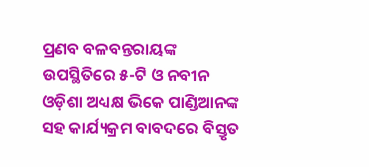ପ୍ରଣବ ବଳବନ୍ତରାୟଙ୍କ ଉପସ୍ଥିତିରେ ୫-ଟି ଓ ନବୀନ ଓଡ଼ିଶା ଅଧ୍ୟକ୍ଷ ଭିକେ ପାଣ୍ଡିଆନଙ୍କ ସହ କାର୍ଯ୍ୟକ୍ରମ ବାବଦରେ ବିସ୍ତୃତ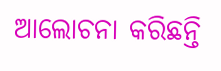ଆଲୋଚନା କରିଛନ୍ତି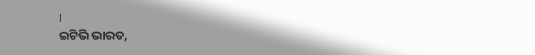।
ଇଟିଭି ଭାରତ,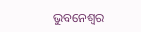ଭୁବନେଶ୍ୱର